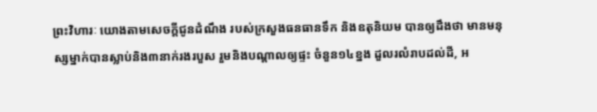ព្រះវិហារៈ យោងតាមសេចក្តីជូនដំណឹង របស់ក្រសួងធនធានទឹក និងឧតុនិយម បានឲ្យដឹងថា មានមនុស្សម្នាក់បានស្លាប់និង៣នាក់រងរបួស រួមនិងបណ្តាលឲ្យផ្ទះ ចំនួន១៤ខ្នង ដួលរលំរាបដល់ដី, អ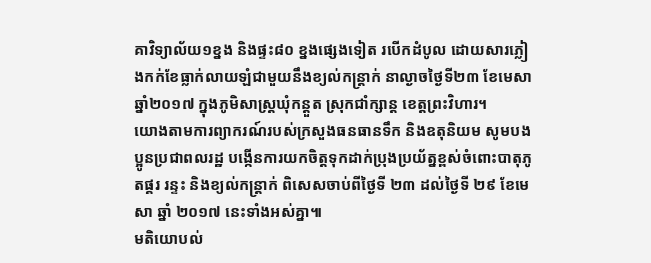គាវិទ្យាល័យ១ខ្នង និងផ្ទះ៨០ ខ្នងផ្សេងទៀត របើកដំបូល ដោយសារភ្លៀងកក់ខែធ្លាក់លាយឡំជាមួយនឹងខ្យល់កន្ត្រាក់ នាល្ងាចថ្ងៃទី២៣ ខែមេសា ឆ្នាំ២០១៧ ក្នុងភូមិសាស្ត្រឃុំកន្តួត ស្រុកជាំក្សាន្ត ខេត្តព្រះវិហារ។
យោងតាមការព្យាករណ៍របស់ក្រសួងធនធានទឹក និងឧតុនិយម សូមបងប្អូនប្រជាពលរដ្ឋ បង្កើនការយកចិត្តទុកដាក់ប្រុងប្រយ័ត្នខ្ពស់ចំពោះបាតុភូតផ្គរ រន្ទះ និងខ្យល់កន្ត្រាក់ ពិសេសចាប់ពីថ្ងៃទី ២៣ ដល់ថ្ងៃទី ២៩ ខែមេសា ឆ្នាំ ២០១៧ នេះទាំងអស់គ្នា៕
មតិយោបល់